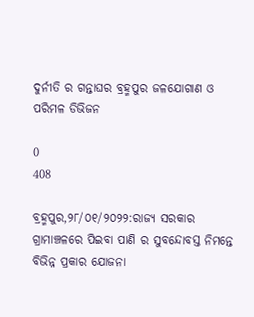ଦୁର୍ନୀତି ର ଗନ୍ତାଘର ବ୍ରହ୍ମପୁର ଜଳଯୋଗାଣ ଓ ପରିମଳ ଡିଭିଜନ

0
408

ବ୍ରହ୍ମପୁର,୨୮/୦୧/୨୦୨୨:ରାଜ୍ୟ ସରକାର ଗ୍ରାମାଞ୍ଚଳରେ ପିଇବା ପାଣି ର ସୁବନ୍ଦୋବସ୍ତ ନିମନ୍ତେ ବିଭିନ୍ନ ପ୍ରକାର ଯୋଜନା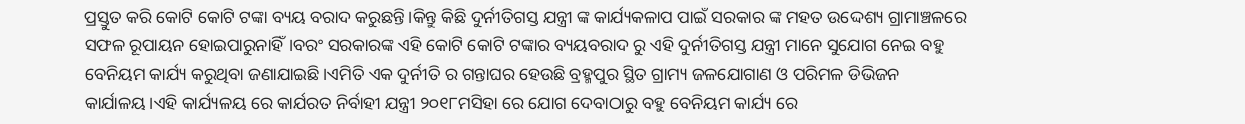ପ୍ରସ୍ତୁତ କରି କୋଟି କୋଟି ଟଙ୍କା ବ୍ୟୟ ବରାଦ କରୁଛନ୍ତି।କିନ୍ତୁ କିଛି ଦୁର୍ନୀତିଗସ୍ତ ଯନ୍ତ୍ରୀ ଙ୍କ କାର୍ଯ୍ୟକଳାପ ପାଇଁ ସରକାର ଙ୍କ ମହତ ଉଦ୍ଦେଶ୍ୟ ଗ୍ରାମାଞ୍ଚଳରେ ସଫଳ ରୂପାୟନ ହୋଇପାରୁନାହିଁ।ବରଂ ସରକାରଙ୍କ ଏହି କୋଟି କୋଟି ଟଙ୍କାର ବ୍ୟୟବରାଦ ରୁ ଏହି ଦୁର୍ନୀତିଗସ୍ତ ଯନ୍ତ୍ରୀ ମାନେ ସୁଯୋଗ ନେଇ ବହୁ ବେନିୟମ କାର୍ଯ୍ୟ କରୁଥିବା ଜଣାଯାଇଛି।ଏମିତି ଏକ ଦୁର୍ନୀତି ର ଗନ୍ତାଘର ହେଉଛି ବ୍ରହ୍ମପୁର ସ୍ଥିତ ଗ୍ରାମ୍ୟ ଜଳଯୋଗାଣ ଓ ପରିମଳ ଡିଭିଜନ କାର୍ଯାଳୟ।ଏହି କାର୍ଯ୍ୟଳୟ ରେ କାର୍ଯରତ ନିର୍ବାହୀ ଯନ୍ତ୍ରୀ ୨୦୧୮ମସିହା ରେ ଯୋଗ ଦେବାଠାରୁ ବହୁ ବେନିୟମ କାର୍ଯ୍ୟ ରେ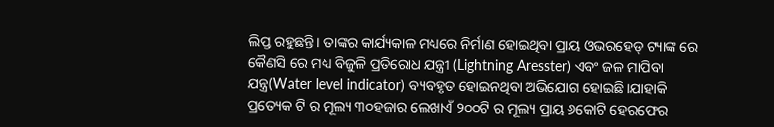ଲିପ୍ତ ରହୁଛନ୍ତି। ତାଙ୍କର କାର୍ଯ୍ୟକାଳ ମଧ୍ୟରେ ନିର୍ମାଣ ହୋଇଥିବା ପ୍ରାୟ ଓଭରହେଡ୍ ଟ୍ୟାଙ୍କ ରେ କୈଣସି ରେ ମଧ୍ୟ ବିଜୁଳି ପ୍ରତିରୋଧ ଯନ୍ତ୍ରୀ (Lightning Aresster) ଏବଂ ଜଳ ମାପିବା ଯନ୍ତ୍ର(Water level indicator) ବ୍ୟବହୃତ ହୋଇନଥିବା ଅଭିଯୋଗ ହୋଇଛି।ଯାହାକି ପ୍ରତ୍ୟେକ ଟି ର ମୂଲ୍ୟ ୩୦ହଜାର ଲେଖାଏଁ ୨୦୦ଟି ର ମୂଲ୍ୟ ପ୍ରାୟ ୬କୋଟି ହେରଫେର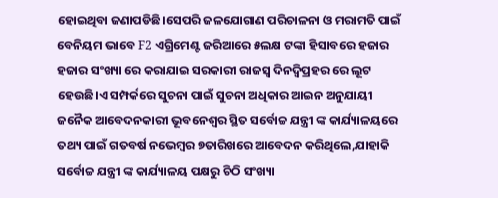ହୋଇଥିବା ଜଣାପଡିଛି।ସେପରି ଜଳଯୋଗାଣ ପରିଚାଳନା ଓ ମରାମତି ପାଇଁ ବେନିୟମ ଭାବେ F2 ଏଗ୍ରିମେଣ୍ଟ ଜରିଆରେ ୫ଲକ୍ଷ ଟଙ୍କା ହିସାବରେ ହଜାର ହଜାର ସଂଖ୍ୟା ରେ କରାଯାଇ ସରକାରୀ ରାଜସ୍ୱ ଦିନଦ୍ବିପ୍ରହର ରେ ଲୂଟ ହେଉଛି।ଏ ସମ୍ପର୍କରେ ସୁଚନା ପାଇଁ ସୁଚନା ଅଧିକାର ଆଇନ ଅନୁଯାୟୀ ଜନୈକ ଆବେଦନକାରୀ ଭୂବନେଶ୍ୱର ସ୍ଥିତ ସର୍ବୋଚ୍ଚ ଯନ୍ତ୍ରୀ ଙ୍କ କାର୍ଯ୍ୟାଳୟରେ ତଥ୍ୟ ପାଇଁ ଗତବର୍ଷ ନଭେମ୍ବର ୭ତାରିଖରେ ଆବେଦନ କରିଥିଲେ,ଯାହାକି ସର୍ବୋଚ୍ଚ ଯନ୍ତ୍ରୀ ଙ୍କ କାର୍ଯ୍ୟାଳୟ ପକ୍ଷରୁ ଚିଠି ସଂଖ୍ୟା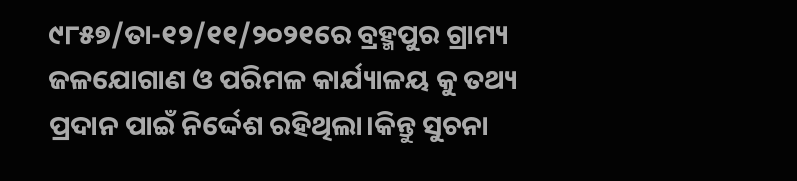୯୮୫୭/ତା-୧୨/୧୧/୨୦୨୧ରେ ବ୍ରହ୍ମପୁର ଗ୍ରାମ୍ୟ ଜଳଯୋଗାଣ ଓ ପରିମଳ କାର୍ଯ୍ୟାଳୟ କୁ ତଥ୍ୟ ପ୍ରଦାନ ପାଇଁ ନିର୍ଦ୍ଦେଶ ରହିଥିଲା।କିନ୍ତୁ ସୁଚନା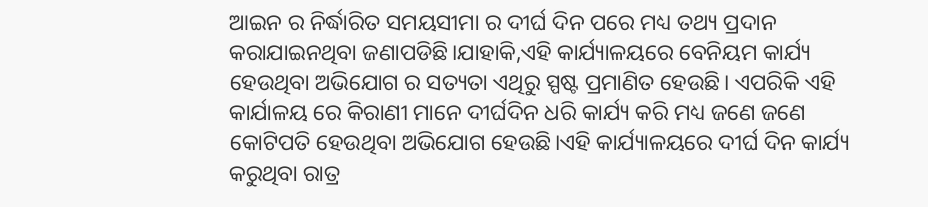ଆଇନ ର ନିର୍ଦ୍ଧାରିତ ସମୟସୀମା ର ଦୀର୍ଘ ଦିନ ପରେ ମଧ୍ୟ ତଥ୍ୟ ପ୍ରଦାନ କରାଯାଇନଥିବା ଜଣାପଡିଛି।ଯାହାକି,ଏହି କାର୍ଯ୍ୟାଳୟରେ ବେନିୟମ କାର୍ଯ୍ୟ ହେଉଥିବା ଅଭିଯୋଗ ର ସତ୍ୟତା ଏଥିରୁ ସ୍ପଷ୍ଟ ପ୍ରମାଣିତ ହେଉଛି। ଏପରିକି ଏହି କାର୍ଯାଳୟ ରେ କିରାଣୀ ମାନେ ଦୀର୍ଘଦିନ ଧରି କାର୍ଯ୍ୟ କରି ମଧ୍ୟ ଜଣେ ଜଣେ କୋଟିପତି ହେଉଥିବା ଅଭିଯୋଗ ହେଉଛି।ଏହି କାର୍ଯ୍ୟାଳୟରେ ଦୀର୍ଘ ଦିନ କାର୍ଯ୍ୟ କରୁଥିବା ରାତ୍ର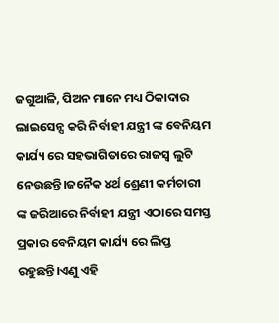ଜଗୁଆଳି, ପିଅନ ମାନେ ମଧ୍ୟ ଠିକାଦାର ଲାଇସେନ୍ସ କରି ନିର୍ବାହୀ ଯନ୍ତ୍ରୀ ଙ୍କ ବେନିୟମ କାର୍ଯ୍ୟ ରେ ସହଭାଗିତାରେ ରାଜସ୍ବ ଲୁଟି ନେଉଛନ୍ତି।ଜନୈକ ୪ର୍ଥ ଶ୍ରେଣୀ କର୍ମଚାରୀ ଙ୍କ ଜରିଆରେ ନିର୍ବାହୀ ଯନ୍ତ୍ରୀ ଏଠାରେ ସମସ୍ତ ପ୍ରକାର ବେନିୟମ କାର୍ଯ୍ୟ ରେ ଲିପ୍ତ ରହୁଛନ୍ତି।ଏଣୁ ଏହି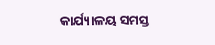କାର୍ଯ୍ୟାଳୟ ସମସ୍ତ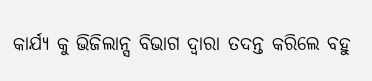କାର୍ଯ୍ୟ କୁ ଭିଜିଲାନ୍ସ ବିଭାଗ ଦ୍ବାରା ତଦନ୍ତ କରିଲେ ବହୁ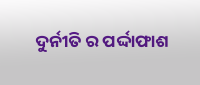ଦୁର୍ନୀତି ର ପର୍ଦ୍ଦାଫାଶ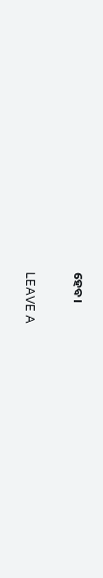ହେବ।

LEAVE A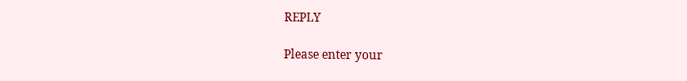REPLY

Please enter your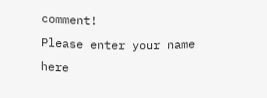comment!
Please enter your name here